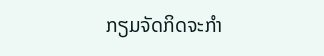ກຽມຈັດກິດຈະກຳ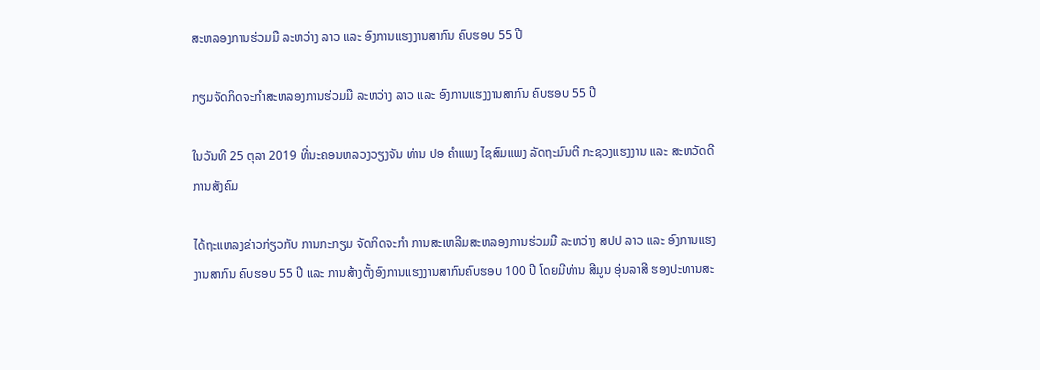ສະຫລອງການຮ່ວມມື ລະຫວ່າງ ລາວ ແລະ ອົງການແຮງງານສາກົນ ຄົບຮອບ 55 ປີ

ກຽມຈັດກິດຈະກຳສະຫລອງການຮ່ວມມື ລະຫວ່າງ ລາວ ແລະ ອົງການແຮງງານສາກົນ ຄົບຮອບ 55 ປີ

ໃນວັນທີ 25 ຕຸລາ 2019 ທີ່ນະຄອນຫລວງວຽງຈັນ ທ່ານ ປອ ຄຳແພງ ໄຊສົມແພງ ລັດຖະມົນຕີ ກະຊວງແຮງງານ ແລະ ສະຫວັດດີການສັງຄົມ

ໄດ້ຖະແຫລງຂ່າວກ່ຽວກັບ ການກະກຽມ ຈັດກິດຈະກຳ ການສະເຫລີມສະຫລອງການຮ່ວມມື ລະຫວ່າງ ສປປ ລາວ ແລະ ອົງການແຮງງານສາກົນ ຄົບຮອບ 55 ປີ ແລະ ການສ້າງຕັ້ງອົງການແຮງງານສາກົນຄົບຮອບ 100 ປີ ໂດຍມີທ່ານ ສີມູນ ອຸ່ນລາສີ ຮອງປະທານສະ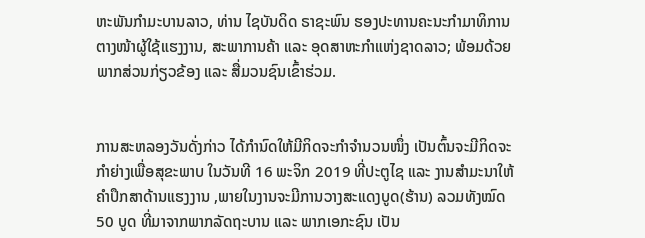ຫະພັນກຳມະບານລາວ, ທ່ານ ໄຊບັນດິດ ຣາຊະພົນ ຮອງປະທານຄະນະກຳມາທິການ ຕາງໜ້າຜູ້ໃຊ້ແຮງງານ, ສະພາການຄ້າ ແລະ ອຸດສາຫະກຳແຫ່ງຊາດລາວ; ພ້ອມດ້ວຍພາກສ່ວນກ່ຽວຂ້ອງ ແລະ ສື່ມວນຊົນເຂົ້າຮ່ວມ.


ການສະຫລອງວັນດັ່ງກ່າວ ໄດ້ກຳນົດໃຫ້ມີກິດຈະກຳຈຳນວນໜຶ່ງ ເປັນຕົ້ນຈະມີກິດຈະກຳຍ່າງເພື່ອສຸຂະພາບ ໃນວັນທີ 16 ພະຈິກ 2019 ທີ່ປະຕູໄຊ ແລະ ງານສຳມະນາໃຫ້ຄຳປຶກສາດ້ານແຮງງານ ,ພາຍໃນງານຈະມີການວາງສະແດງບູດ(ຮ້ານ) ລວມທັງໝົດ 50 ບູດ ທີ່ມາຈາກພາກລັດຖະບານ ແລະ ພາກເອກະຊົນ ເປັນ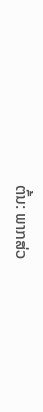ຕົ້ນ: ພາກສ່ວ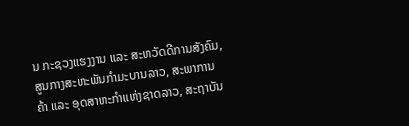ນ ກະຊວງແຮງງານ ແລະ ສະຫວັດດີການສັງຄົມ, ສູນກາງສະຫະພັນກໍາມະບານລາວ, ສະພາການຄ້າ ແລະ ອຸດສາຫະກໍາແຫ່ງຊາດລາວ, ສະຖາບັນ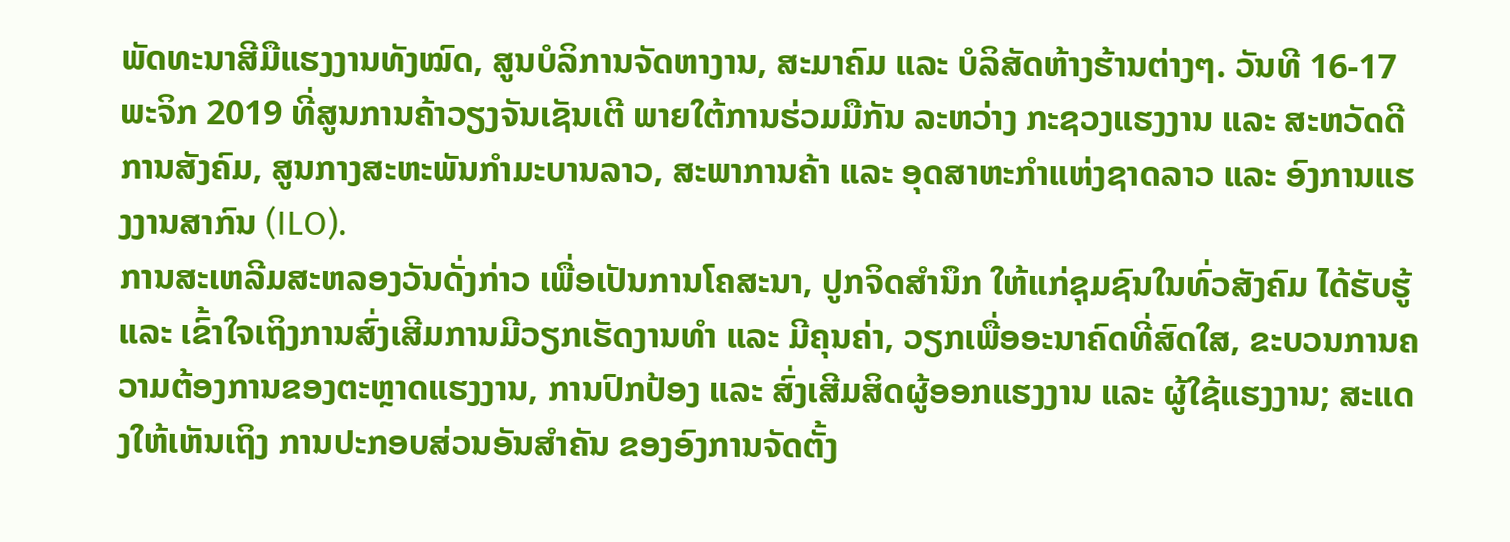ພັດທະນາສີມືແຮງງານທັງໝົດ, ສູນບໍລິການຈັດຫາງານ, ສະມາຄົມ ແລະ ບໍລິສັດຫ້າງຮ້ານຕ່າງໆ. ວັນທີ 16-17 ພະຈິກ 2019 ທີ່ສູນການຄ້າວຽງຈັນເຊັນເຕີ ພາຍໃຕ້ການຮ່ວມມືກັນ ລະຫວ່າງ ກະຊວງແຮງງານ ແລະ ສະຫວັດດີການສັງຄົມ, ສູນກາງສະຫະພັນກໍາມະບານລາວ, ສະພາການຄ້າ ແລະ ອຸດສາຫະກໍາແຫ່ງຊາດລາວ ແລະ ອົງການແຮງງານສາກົນ (ILO).
ການສະເຫລີມສະຫລອງວັນດັ່ງກ່າວ ເພື່ອເປັນການໂຄສະນາ, ປູກຈິດສໍານຶກ ໃຫ້ແກ່ຊຸມຊົນໃນທົ່ວສັງຄົມ ໄດ້ຮັບຮູ້ ແລະ ເຂົ້າໃຈເຖິງການສົ່ງເສີມການມີວຽກເຮັດງານທໍາ ແລະ ມີຄຸນຄ່າ, ວຽກເພື່ອອະນາຄົດທີ່ສົດໃສ, ຂະບວນການຄວາມຕ້ອງການຂອງຕະຫຼາດແຮງງານ, ການປົກປ້ອງ ແລະ ສົ່ງເສີມສິດຜູ້ອອກແຮງງານ ແລະ ຜູ້ໃຊ້ແຮງງານ; ສະແດງໃຫ້ເຫັນເຖິງ ການປະກອບສ່ວນອັນສໍາຄັນ ຂອງອົງການຈັດຕັ້ງ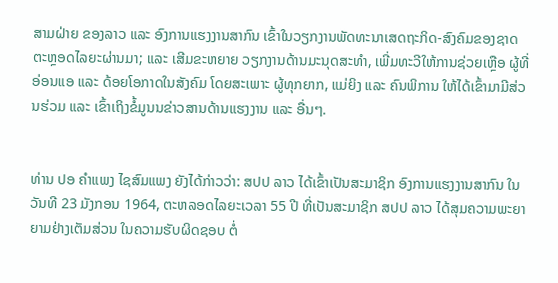ສາມຝ່າຍ ຂອງລາວ ແລະ ອົງການແຮງງານສາກົນ ເຂົ້າໃນວຽກງານພັດທະນາເສດຖະກິດ-ສົງຄົມຂອງຊາດ ຕະຫຼອດໄລຍະຜ່ານມາ; ແລະ ເສີມຂະຫຍາຍ ວຽກງານດ້ານມະນຸດສະທໍາ, ເພີ່ມທະວີໃຫ້ການຊ່ວຍເຫຼືອ ຜູ້ທີ່ອ່ອນແອ ແລະ ດ້ອຍໂອກາດໃນສັງຄົມ ໂດຍສະເພາະ ຜູ້ທຸກຍາກ, ແມ່ຍິງ ແລະ ຄົນພິການ ໃຫ້ໄດ້ເຂົ້າມາມີສ່ວນຮ່ວມ ແລະ ເຂົ້າເຖິງຂໍ້ມູນນຂ່າວສານດ້ານແຮງງານ ແລະ ອື່ນໆ.


ທ່ານ ປອ ຄຳແພງ ໄຊສົມແພງ ຍັງໄດ້ກ່າວວ່າ: ສປປ ລາວ ໄດ້ເຂົ້າເປັນສະມາຊິກ ອົງການແຮງງານສາກົນ ໃນວັນທີ 23 ມັງກອນ 1964, ຕະຫລອດໄລຍະເວລາ 55 ປີ ທີ່ເປັນສະມາຊິກ ສປປ ລາວ ໄດ້ສຸມຄວາມພະຍາຍາມຢ່າງເຕັມສ່ວນ ໃນຄວາມຮັບຜິດຊອບ ຕໍ່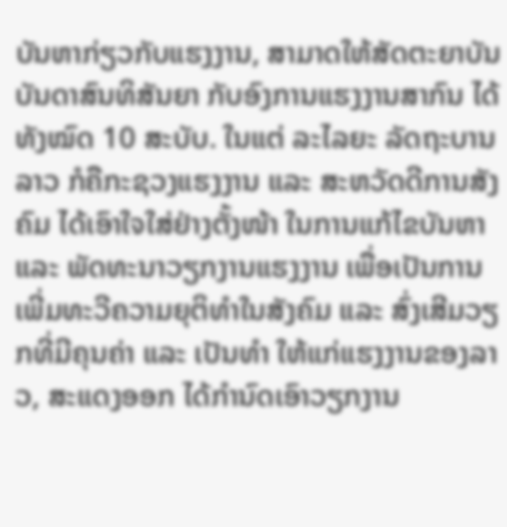ບັນຫາກ່ຽວກັບແຮງງານ, ສາມາດໃຫ້ສັດຕະຍາບັນ ບັນດາສົນທິສັນຍາ ກັບອົງການແຮງງານສາກົນ ໄດ້ທັງໝົດ 10 ສະບັບ. ໃນແຕ່ ລະໄລຍະ ລັດຖະບານລາວ ກໍຄືກະຊວງແຮງງານ ແລະ ສະຫວັດດີການສັງຄົມ ໄດ້ເອົາໃຈໃສ່ຢ່າງຕັ້ງໜ້າ ໃນການແກ້ໄຂບັນຫາ ແລະ ພັດທະນາວຽກງານແຮງງານ ເພື່ອເປັນການເພີ່ມທະວີຄວາມຍຸຕິທຳໃນສັງຄົມ ແລະ ສົ່ງເສີມວຽກທີ່ມີຄຸນຄ່າ ແລະ ເປັນທຳ ໃຫ້ແກ່ແຮງງານຂອງລາວ, ສະແດງອອກ ໄດ້ກຳນົດເອົາວຽກງານ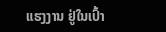ແຮງງານ ຢູ່ໃນເປົ້າ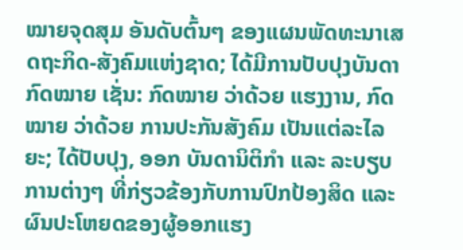ໝາຍຈຸດສຸມ ອັນດັບຕົ້ນໆ ຂອງແຜນພັດທະນາເສດຖະກິດ-ສັງຄົມແຫ່ງຊາດ; ໄດ້ມີການປັບປຸງບັນດາກົດໝາຍ ເຊັ່ນ: ກົດໝາຍ ວ່າດ້ວຍ ແຮງງານ, ກົດໝາຍ ວ່າດ້ວຍ ການປະກັນສັງຄົມ ເປັນແຕ່ລະໄລຍະ; ໄດ້ປັບປຸງ, ອອກ ບັນດານິຕິກຳ ແລະ ລະບຽບການຕ່າງໆ ທີ່ກ່ຽວຂ້ອງກັບການປົກປ້ອງສິດ ແລະ ຜົນປະໂຫຍດຂອງຜູ້ອອກແຮງ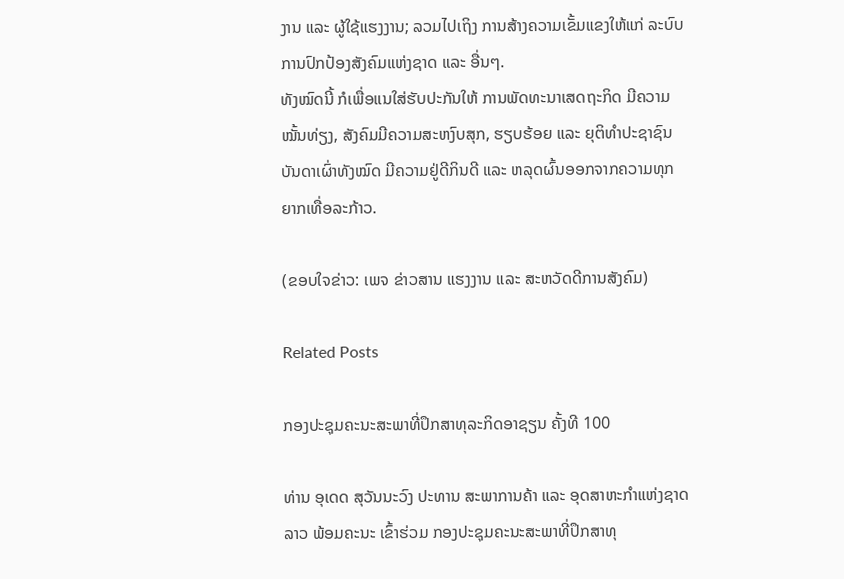ງານ ແລະ ຜູ້ໃຊ້ແຮງງານ; ລວມໄປເຖິງ ການສ້າງຄວາມເຂັ້ມແຂງໃຫ້ແກ່ ລະບົບການປົກປ້ອງສັງຄົມແຫ່ງຊາດ ແລະ ອື່ນໆ.
ທັງໝົດນີ້ ກໍເພື່ອແນໃສ່ຮັບປະກັນໃຫ້ ການພັດທະນາເສດຖະກິດ ມີຄວາມໝັ້ນທ່ຽງ, ສັງຄົມມີຄວາມສະຫງົບສຸກ, ຮຽບຮ້ອຍ ແລະ ຍຸຕິທຳປະຊາຊົນບັນດາເຜົ່າທັງໝົດ ມີຄວາມຢູ່ດີກິນດີ ແລະ ຫລຸດຜົ້ນອອກຈາກຄວາມທຸກຍາກເທື່ອລະກ້າວ.

(ຂອບໃຈຂ່າວ: ເພຈ ຂ່າວສານ ແຮງງານ ແລະ ສະຫວັດດີການສັງຄົມ)

Related Posts

ກອງປະຊຸມຄະນະສະພາທີ່ປຶກສາທຸລະກິດອາຊຽນ ຄັ້ງທີ 100

ທ່ານ ອຸເດດ ສຸວັນນະວົງ ປະທານ ສະພາການຄ້າ ແລະ ອຸດສາຫະກຳແຫ່ງຊາດລາວ ພ້ອມຄະນະ ເຂົ້າຮ່ວມ ກອງປະຊຸມຄະນະສະພາທີ່ປຶກສາທຸ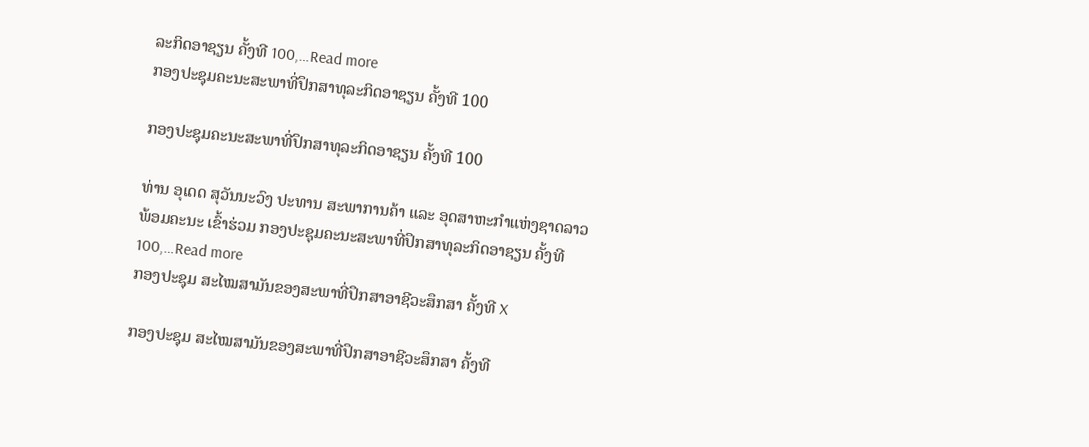ລະກິດອາຊຽນ ຄັ້ງທີ 100,…Read more
ກອງປະຊຸມຄະນະສະພາທີ່ປຶກສາທຸລະກິດອາຊຽນ ຄັ້ງທີ 100

ກອງປະຊຸມຄະນະສະພາທີ່ປຶກສາທຸລະກິດອາຊຽນ ຄັ້ງທີ 100

ທ່ານ ອຸເດດ ສຸວັນນະວົງ ປະທານ ສະພາການຄ້າ ແລະ ອຸດສາຫະກຳແຫ່ງຊາດລາວ ພ້ອມຄະນະ ເຂົ້າຮ່ວມ ກອງປະຊຸມຄະນະສະພາທີ່ປຶກສາທຸລະກິດອາຊຽນ ຄັ້ງທີ 100,…Read more
ກອງປະຊຸມ ສະໄໝສາມັນຂອງສະພາທີ່ປຶກສາອາຊີວະສຶກສາ ຄັ້ງທີ X

ກອງປະຊຸມ ສະໄໝສາມັນຂອງສະພາທີ່ປຶກສາອາຊີວະສຶກສາ ຄັ້ງທີ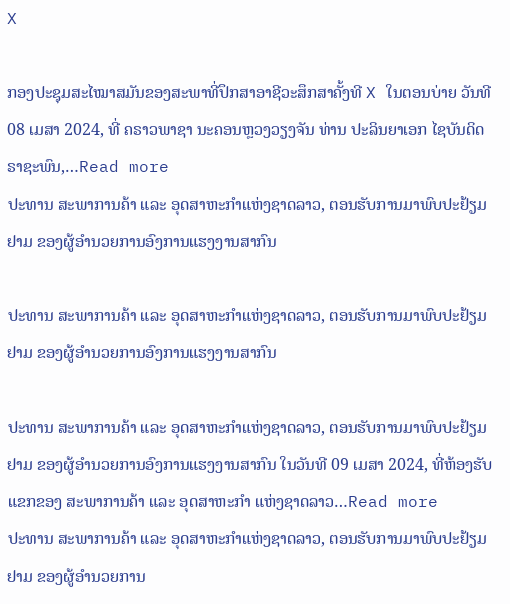X

ກອງປະຊຸມສະໄໝາສມັນຂອງສະພາທີ່ປຶກສາອາຊີວະສຶກສາຄັ້ງທີ X ໃນຕອນບ່າຍ ວັນທີ 08 ເມສາ 2024, ທີ່ ຄຣາວພາຊາ ນະຄອນຫຼວງວຽງຈັນ ທ່ານ ປະລິນຍາເອກ ໄຊບັນດິດ ຣາຊະພົນ,…Read more
ປະທານ ສະພາການຄ້າ ແລະ ອຸດສາຫະກຳແຫ່ງຊາດລາວ, ຕອນຮັບການມາພົບປະຢ້ຽມຢາມ ຂອງຜູ້ອຳນວຍການອົງການແຮງງານສາກົນ

ປະທານ ສະພາການຄ້າ ແລະ ອຸດສາຫະກຳແຫ່ງຊາດລາວ, ຕອນຮັບການມາພົບປະຢ້ຽມຢາມ ຂອງຜູ້ອຳນວຍການອົງການແຮງງານສາກົນ

ປະທານ ສະພາການຄ້າ ແລະ ອຸດສາຫະກຳແຫ່ງຊາດລາວ, ຕອນຮັບການມາພົບປະຢ້ຽມຢາມ ຂອງຜູ້ອຳນວຍການອົງການແຮງງານສາກົນ ໃນວັນທີ 09 ເມສາ 2024, ທີ່ຫ້ອງຮັບແຂກຂອງ ສະພາການຄ້າ ແລະ ອຸດສາຫະກຳ ແຫ່ງຊາດລາວ…Read more
ປະທານ ສະພາການຄ້າ ແລະ ອຸດສາຫະກຳແຫ່ງຊາດລາວ, ຕອນຮັບການມາພົບປະຢ້ຽມຢາມ ຂອງຜູ້ອຳນວຍການ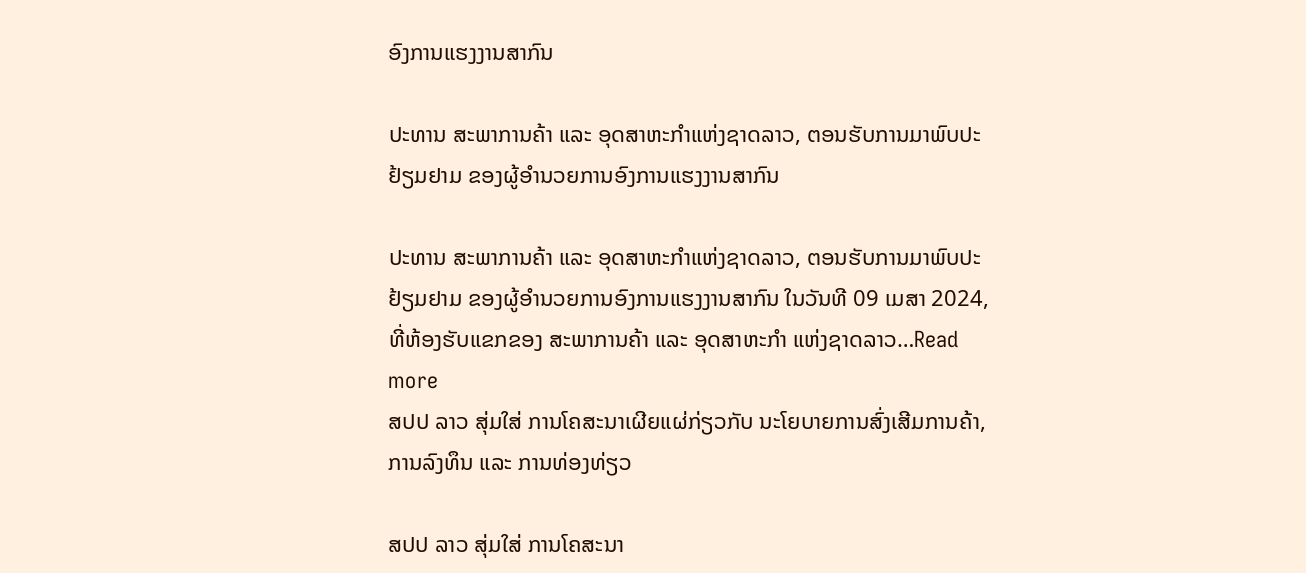ອົງການແຮງງານສາກົນ

ປະທານ ສະພາການຄ້າ ແລະ ອຸດສາຫະກຳແຫ່ງຊາດລາວ, ຕອນຮັບການມາພົບປະຢ້ຽມຢາມ ຂອງຜູ້ອຳນວຍການອົງການແຮງງານສາກົນ

ປະທານ ສະພາການຄ້າ ແລະ ອຸດສາຫະກຳແຫ່ງຊາດລາວ, ຕອນຮັບການມາພົບປະຢ້ຽມຢາມ ຂອງຜູ້ອຳນວຍການອົງການແຮງງານສາກົນ ໃນວັນທີ 09 ເມສາ 2024, ທີ່ຫ້ອງຮັບແຂກຂອງ ສະພາການຄ້າ ແລະ ອຸດສາຫະກຳ ແຫ່ງຊາດລາວ…Read more
ສປປ ລາວ ສຸ່ມໃສ່ ການໂຄສະນາເຜີຍແຜ່ກ່ຽວກັບ ນະໂຍບາຍການສົ່ງເສີມການຄ້າ, ການລົງທຶນ ແລະ ການທ່ອງທ່ຽວ

ສປປ ລາວ ສຸ່ມໃສ່ ການໂຄສະນາ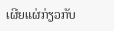ເຜີຍແຜ່ກ່ຽວກັບ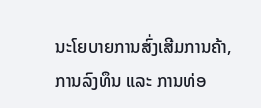ນະໂຍບາຍການສົ່ງເສີມການຄ້າ, ການລົງທຶນ ແລະ ການທ່ອ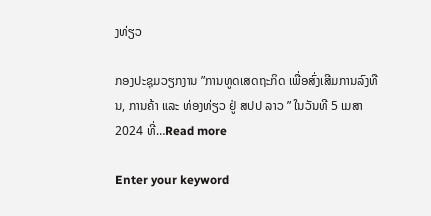ງທ່ຽວ

ກອງປະຊຸມວຽກງານ ”ການທູດເສດຖະກິດ ເພື່ອສົ່ງເສີມການລົງທືນ, ການຄ້າ ແລະ ທ່ອງທ່ຽວ ຢູ່ ສປປ ລາວ ” ໃນວັນທີ 5 ເມສາ 2024 ທີ່…Read more

Enter your keyword